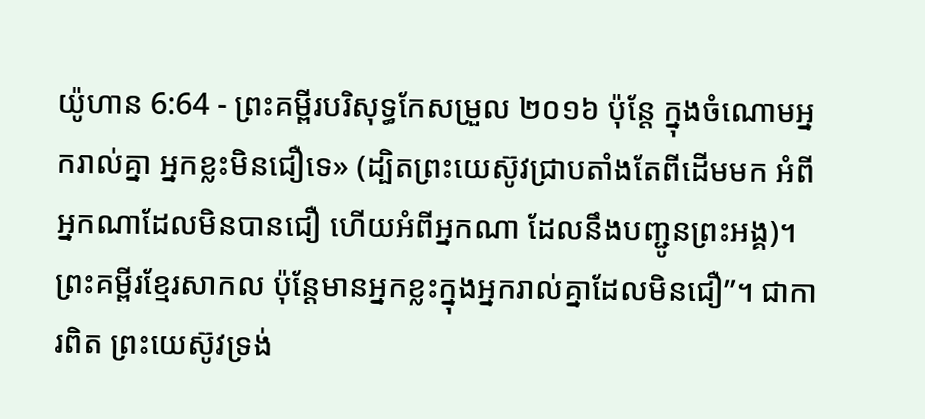យ៉ូហាន 6:64 - ព្រះគម្ពីរបរិសុទ្ធកែសម្រួល ២០១៦ ប៉ុន្តែ ក្នុងចំណោមអ្នករាល់គ្នា អ្នកខ្លះមិនជឿទេ» (ដ្បិតព្រះយេស៊ូវជ្រាបតាំងតែពីដើមមក អំពីអ្នកណាដែលមិនបានជឿ ហើយអំពីអ្នកណា ដែលនឹងបញ្ជូនព្រះអង្គ)។ ព្រះគម្ពីរខ្មែរសាកល ប៉ុន្តែមានអ្នកខ្លះក្នុងអ្នករាល់គ្នាដែលមិនជឿ”។ ជាការពិត ព្រះយេស៊ូវទ្រង់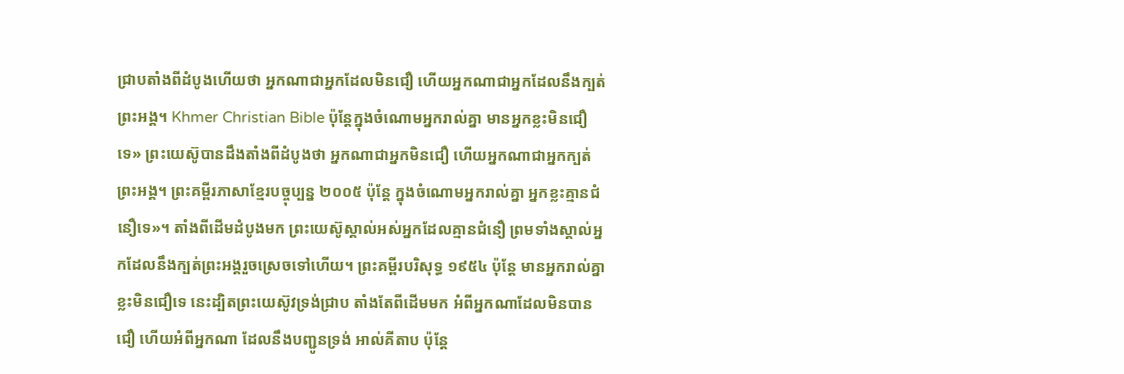ជ្រាបតាំងពីដំបូងហើយថា អ្នកណាជាអ្នកដែលមិនជឿ ហើយអ្នកណាជាអ្នកដែលនឹងក្បត់ព្រះអង្គ។ Khmer Christian Bible ប៉ុន្ដែក្នុងចំណោមអ្នករាល់គ្នា មានអ្នកខ្លះមិនជឿទេ» ព្រះយេស៊ូបានដឹងតាំងពីដំបូងថា អ្នកណាជាអ្នកមិនជឿ ហើយអ្នកណាជាអ្នកក្បត់ព្រះអង្គ។ ព្រះគម្ពីរភាសាខ្មែរបច្ចុប្បន្ន ២០០៥ ប៉ុន្តែ ក្នុងចំណោមអ្នករាល់គ្នា អ្នកខ្លះគ្មានជំនឿទេ»។ តាំងពីដើមដំបូងមក ព្រះយេស៊ូស្គាល់អស់អ្នកដែលគ្មានជំនឿ ព្រមទាំងស្គាល់អ្នកដែលនឹងក្បត់ព្រះអង្គរួចស្រេចទៅហើយ។ ព្រះគម្ពីរបរិសុទ្ធ ១៩៥៤ ប៉ុន្តែ មានអ្នករាល់គ្នាខ្លះមិនជឿទេ នេះដ្បិតព្រះយេស៊ូវទ្រង់ជ្រាប តាំងតែពីដើមមក អំពីអ្នកណាដែលមិនបានជឿ ហើយអំពីអ្នកណា ដែលនឹងបញ្ជូនទ្រង់ អាល់គីតាប ប៉ុន្ដែ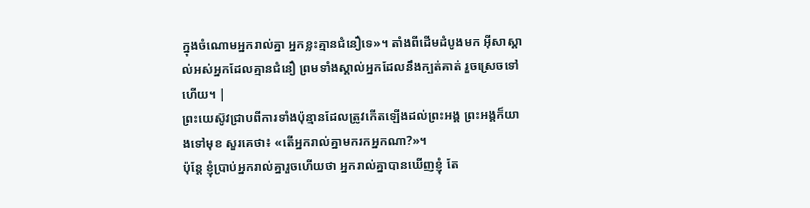ក្នុងចំណោមអ្នករាល់គ្នា អ្នកខ្លះគ្មានជំនឿទេ»។ តាំងពីដើមដំបូងមក អ៊ីសាស្គាល់អស់អ្នកដែលគ្មានជំនឿ ព្រមទាំងស្គាល់អ្នកដែលនឹងក្បត់គាត់ រួចស្រេចទៅហើយ។ |
ព្រះយេស៊ូវជ្រាបពីការទាំងប៉ុន្មានដែលត្រូវកើតឡើងដល់ព្រះអង្គ ព្រះអង្គក៏យាងទៅមុខ សួរគេថា៖ «តើអ្នករាល់គ្នាមករកអ្នកណា?»។
ប៉ុន្តែ ខ្ញុំប្រាប់អ្នករាល់គ្នារួចហើយថា អ្នករាល់គ្នាបានឃើញខ្ញុំ តែ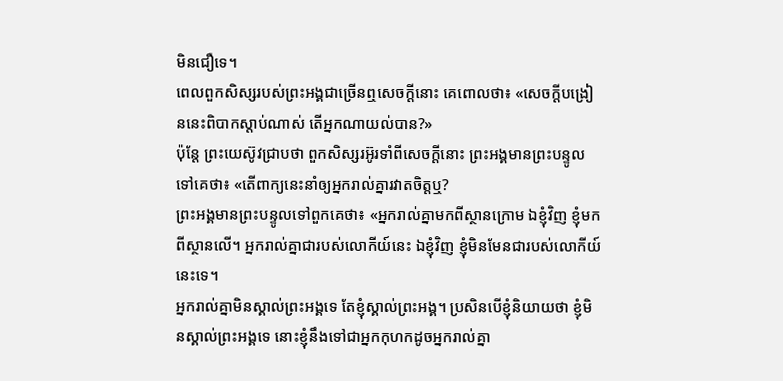មិនជឿទេ។
ពេលពួកសិស្សរបស់ព្រះអង្គជាច្រើនឮសេចក្ដីនោះ គេពោលថា៖ «សេចក្តីបង្រៀននេះពិបាកស្តាប់ណាស់ តើអ្នកណាយល់បាន?»
ប៉ុន្តែ ព្រះយេស៊ូវជ្រាបថា ពួកសិស្សរអ៊ូរទាំពីសេចក្ដីនោះ ព្រះអង្គមានព្រះបន្ទូលទៅគេថា៖ «តើពាក្យនេះនាំឲ្យអ្នករាល់គ្នារវាតចិត្តឬ?
ព្រះអង្គមានព្រះបន្ទូលទៅពួកគេថា៖ «អ្នករាល់គ្នាមកពីស្ថានក្រោម ឯខ្ញុំវិញ ខ្ញុំមកពីស្ថានលើ។ អ្នករាល់គ្នាជារបស់លោកីយ៍នេះ ឯខ្ញុំវិញ ខ្ញុំមិនមែនជារបស់លោកីយ៍នេះទេ។
អ្នករាល់គ្នាមិនស្គាល់ព្រះអង្គទេ តែខ្ញុំស្គាល់ព្រះអង្គ។ ប្រសិនបើខ្ញុំនិយាយថា ខ្ញុំមិនស្គាល់ព្រះអង្គទេ នោះខ្ញុំនឹងទៅជាអ្នកកុហកដូចអ្នករាល់គ្នា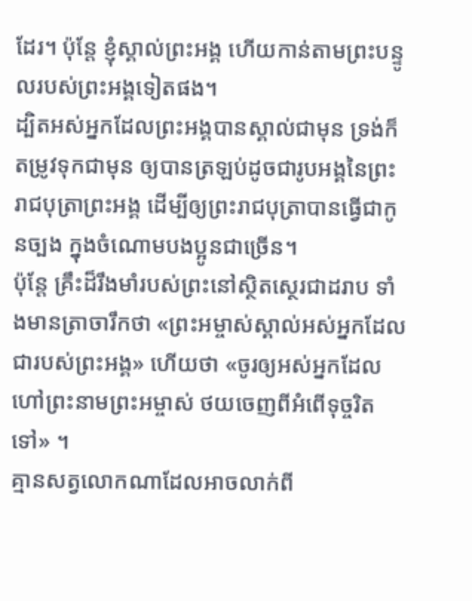ដែរ។ ប៉ុន្តែ ខ្ញុំស្គាល់ព្រះអង្គ ហើយកាន់តាមព្រះបន្ទូលរបស់ព្រះអង្គទៀតផង។
ដ្បិតអស់អ្នកដែលព្រះអង្គបានស្គាល់ជាមុន ទ្រង់ក៏តម្រូវទុកជាមុន ឲ្យបានត្រឡប់ដូចជារូបអង្គនៃព្រះរាជបុត្រាព្រះអង្គ ដើម្បីឲ្យព្រះរាជបុត្រាបានធ្វើជាកូនច្បង ក្នុងចំណោមបងប្អូនជាច្រើន។
ប៉ុន្តែ គ្រឹះដ៏រឹងមាំរបស់ព្រះនៅស្ថិតស្ថេរជាដរាប ទាំងមានត្រាចារឹកថា «ព្រះអម្ចាស់ស្គាល់អស់អ្នកដែលជារបស់ព្រះអង្គ» ហើយថា «ចូរឲ្យអស់អ្នកដែលហៅព្រះនាមព្រះអម្ចាស់ ថយចេញពីអំពើទុច្ចរិតទៅ» ។
គ្មានសត្វលោកណាដែលអាចលាក់ពី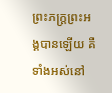ព្រះភក្ត្រព្រះអង្គបានឡើយ គឺទាំងអស់នៅ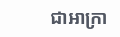ជាអាក្រា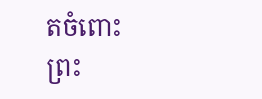តចំពោះព្រះ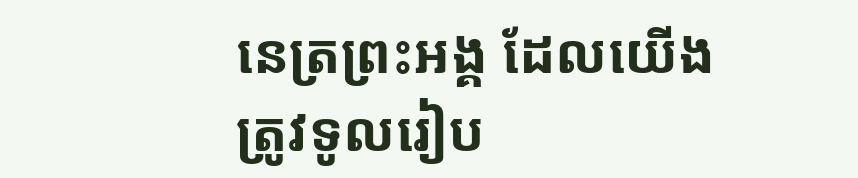នេត្រព្រះអង្គ ដែលយើងត្រូវទូលរៀប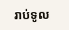រាប់ទូល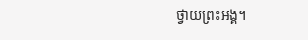ថ្វាយព្រះអង្គ។